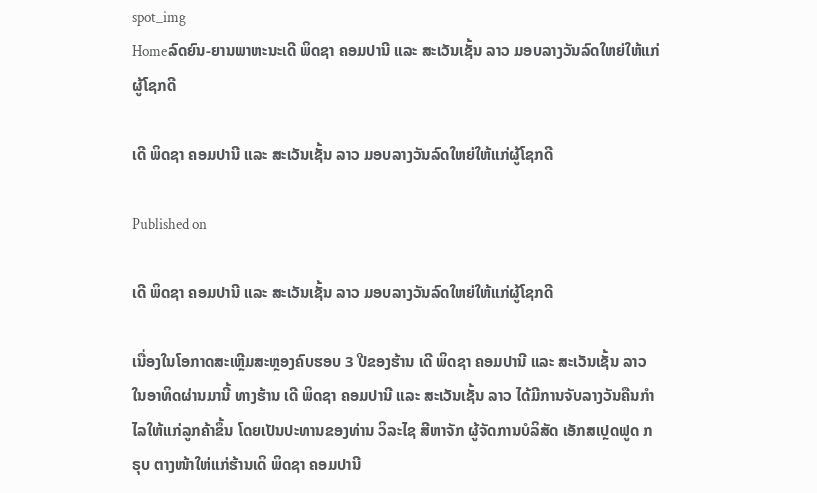spot_img
Homeລົດຍົນ-ຍານພາຫະນະເດີ ພິດຊາ ຄອມປານີ ແລະ ສະເວັນເຊັ້ນ ລາວ ມອບລາງວັນລົດໃຫຍ່ໃຫ້ແກ່ຜູ້ໂຊກດີ

ເດີ ພິດຊາ ຄອມປານີ ແລະ ສະເວັນເຊັ້ນ ລາວ ມອບລາງວັນລົດໃຫຍ່ໃຫ້ແກ່ຜູ້ໂຊກດີ

Published on

ເດີ ພິດຊາ ຄອມປານີ ແລະ ສະເວັນເຊັ້ນ ລາວ ມອບລາງວັນລົດໃຫຍ່ໃຫ້ແກ່ຜູ້ໂຊກດີ

ເນື່ອງໃນໂອກາດສະເຫຼີມສະຫຼອງຄົບຮອບ 3 ປີຂອງຮ້ານ ເດີ ພິດຊາ ຄອມປານີ ແລະ ສະເວັນເຊັ້ນ ລາວ ໃນອາທິດຜ່ານມານີ້ ທາງຮ້ານ ເດີ ພິດຊາ ຄອມປານີ ແລະ ສະເວັນເຊັ້ນ ລາວ ໄດ້ມີການຈັບລາງວັນຄືນກຳໄລໃຫ້ແກ່ລູກຄ້າຂຶ້ນ ໂດຍເປັນປະທານຂອງທ່ານ ວິລະໄຊ ສີຫາຈັກ ຜູ້ຈັດການບໍລິສັດ ເອັກສເປຼດຟູດ ກຣຸບ ຕາງໜ້າໃຫ່ແກ່ຮ້ານເດິ ພິດຊາ ຄອມປານີ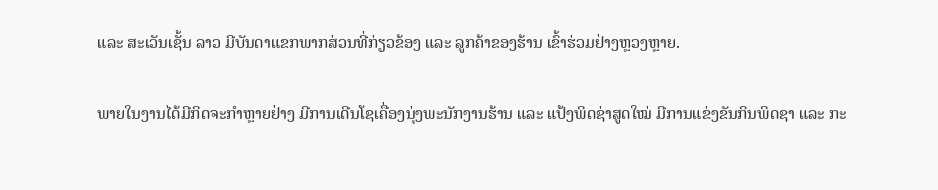ແລະ ສະເວັນເຊັ້ນ ລາວ ມີບັນດາແຂກພາກສ່ວນທີ່ກ່ຽວຂ້ອງ ແລະ ລູກຄ້າຂອງຮ້ານ ເຂົ້າຮ່ວມຢ່າງຫຼວງຫຼາຍ.

ພາຍໃນງານໄດ້ມີກິດຈະກຳຫຼາຍຢ່າງ ມີການເດີນໂຊເຄື່ອງນຸ່ງພະນັກງານຮ້ານ ແລະ ແປ້ງພິດຊ່າສູດໃໝ່ ມີການແຂ່ງຂັນກິນພິດຊາ ແລະ ກະ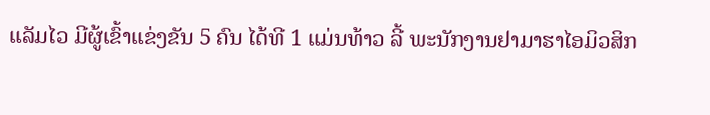ແລັມໄວ ມີຜູ້ເຂົ້າແຂ່ງຂັນ 5 ຄົນ ໄດ້ທີ 1 ແມ່ນທ້າວ ລີ້ ພະນັກງານຢາມາຮາໄອມິວສິກ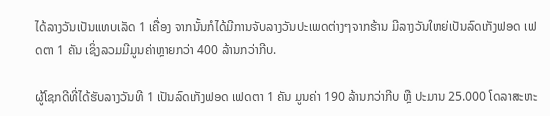ໄດ້ລາງວັນເປັນແທບເລັດ 1 ເຄື່ອງ ຈາກນັ້ນກໍໄດ້ມີການຈັບລາງວັນປະເພດຕ່າງໆຈາກຮ້ານ ມີລາງວັນໃຫຍ່ເປັນລົດເກັງຟອດ ເຟດຕາ 1 ຄັນ ເຊິ່ງລວມມີມູນຄ່າຫຼາຍກວ່າ 400 ລ້ານກວ່າກີບ.

ຜູ້ໂຊກດີທີ່ໄດ້ຮັບລາງວັນທີ 1 ເປັນລົດເກັງຟອດ ເຟດຕາ 1 ຄັນ ມູນຄ່າ 190 ລ້ານກວ່າກີບ ຫຼື ປະມານ 25.000 ໂດລາສະຫະ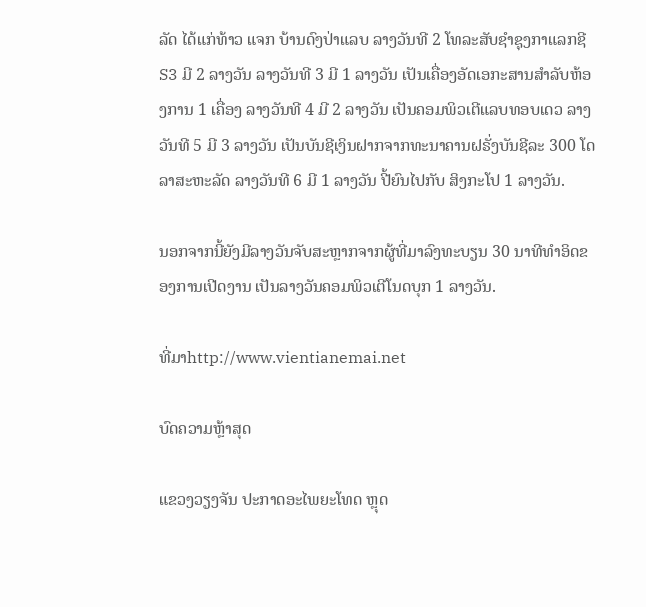ລັດ ໄດ້ແກ່ທ້າວ ແຈກ ບ້ານດົງປ່າແລບ ລາງວັນທີ 2 ໂທລະສັບຊຳຊຸງກາແລກຊີ S3 ມີ 2 ລາງວັນ ລາງວັນທີ 3 ມີ 1 ລາງວັນ ເປັນເຄື່ອງອັດເອກະສານສຳລັບຫ້ອງການ 1 ເຄື່ອງ ລາງວັນທີ 4 ມີ 2 ລາງວັນ ເປັນຄອມພິວເຕີແລບທອບເດວ ລາງວັນທີ 5 ມີ 3 ລາງວັນ ເປັນບັນຊີເງິນຝາກຈາກທະນາຄານຝຣັ່ງບັນຊີລະ 300 ໂດລາສະຫະລັດ ລາງວັນທີ 6 ມີ 1 ລາງວັນ ປີ້ຍົນໄປກັບ ສິງກະໂປ 1 ລາງວັນ.

ນອກຈາກນີ້ຍັງມີລາງວັນຈັບສະຫຼາກຈາກຜູ້ທີ່ມາລົງທະບຽນ 30 ນາທີທຳອິດຂອງການເປີດງານ ເປັນລາງວັນຄອມພິວເຕີໂນດບຸກ 1 ລາງວັນ.

ທີ່ມາhttp://www.vientianemai.net

ບົດຄວາມຫຼ້າສຸດ

ແຂວງວຽງຈັນ ປະກາດອະໄພຍະໂທດ ຫຼຸດ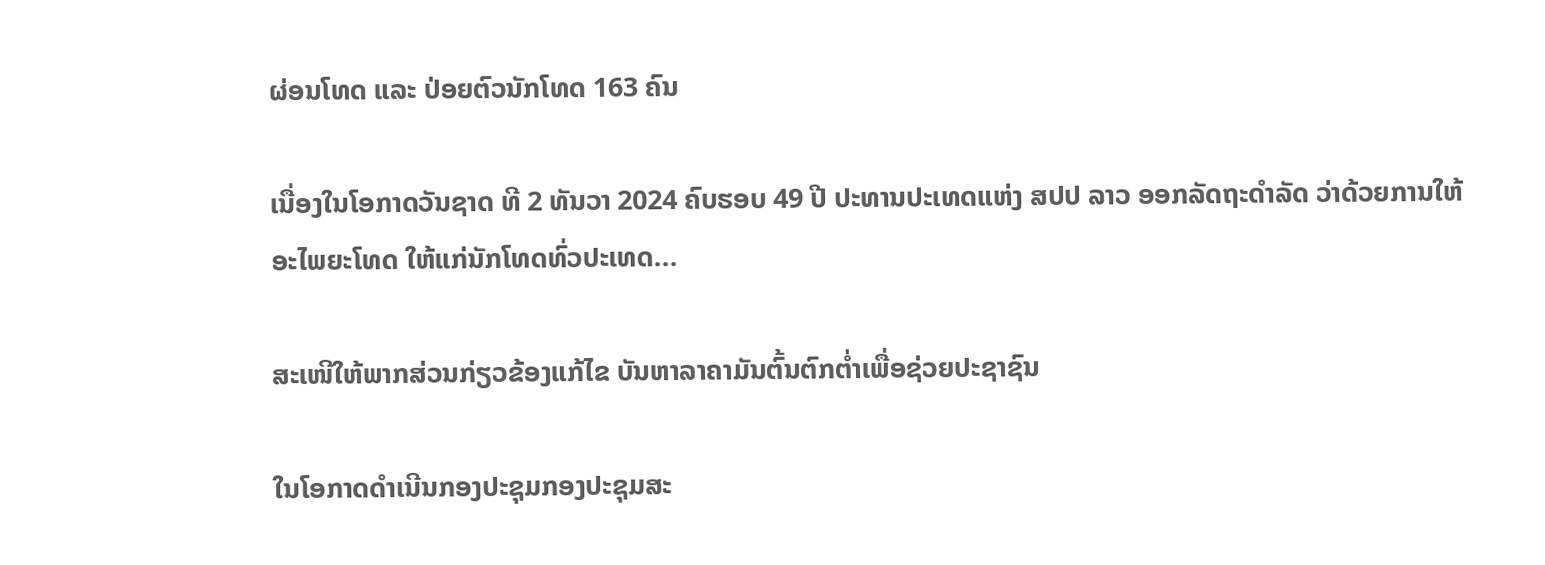ຜ່ອນໂທດ ແລະ ປ່ອຍຕົວນັກໂທດ 163 ຄົນ

ເນື່ອງໃນໂອກາດວັນຊາດ ທີ 2 ທັນວາ 2024 ຄົບຮອບ 49 ປີ ປະທານປະເທດແຫ່ງ ສປປ ລາວ ອອກລັດຖະດໍາລັດ ວ່າດ້ວຍການໃຫ້ອະໄພຍະໂທດ ໃຫ້ແກ່ນັກໂທດທົ່ວປະເທດ...

ສະເໜີໃຫ້ພາກສ່ວນກ່ຽວຂ້ອງແກ້ໄຂ ບັນຫາລາຄາມັນຕົ້ນຕົກຕໍ່າເພື່ອຊ່ວຍປະຊາຊົນ

ໃນໂອກາດດຳເນີນກອງປະຊຸມກອງປະຊຸມສະ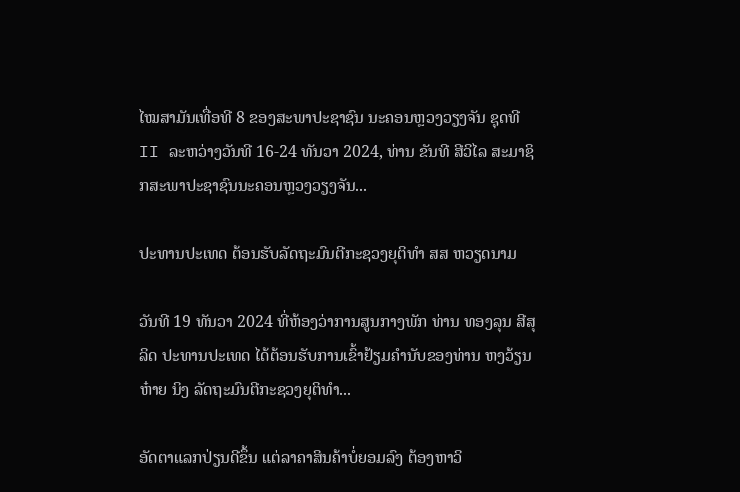ໄໝສາມັນເທື່ອທີ 8 ຂອງສະພາປະຊາຊົນ ນະຄອນຫຼວງວຽງຈັນ ຊຸດທີ II ລະຫວ່າງວັນທີ 16-24 ທັນວາ 2024, ທ່ານ ຂັນທີ ສີວິໄລ ສະມາຊິກສະພາປະຊາຊົນນະຄອນຫຼວງວຽງຈັນ...

ປະທານປະເທດ ຕ້ອນຮັບລັດຖະມົນຕີກະຊວງຍຸຕິທຳ ສສ ຫວຽດນາມ

ວັນທີ 19 ທັນວາ 2024 ທີ່ຫ້ອງວ່າການສູນກາງພັກ ທ່ານ ທອງລຸນ ສີສຸລິດ ປະທານປະເທດ ໄດ້ຕ້ອນຮັບການເຂົ້າຢ້ຽມຄຳນັບຂອງທ່ານ ຫງວ້ຽນ ຫ໋າຍ ນິງ ລັດຖະມົນຕີກະຊວງຍຸຕິທຳ...

ອັດຕາແລກປ່ຽນດີຂຶ້ນ ແຕ່ລາຄາສິນຄ້າບໍ່ຍອມລົງ ຕ້ອງຫາວິ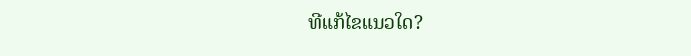ທີແກ້ໄຂແນວໃດ?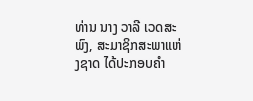ທ່ານ ນາງ ວາລີ ເວດສະພົງ, ສະມາຊິກສະພາແຫ່ງຊາດ ໄດ້ປະກອບຄໍາ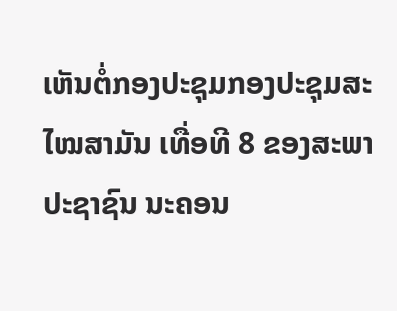ເຫັນຕໍ່ກອງປະຊຸມກອງປະຊຸມສະໄໝສາມັນ ເທື່ອທີ 8 ຂອງສະພາປະຊາຊົນ ນະຄອນ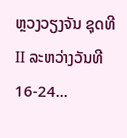ຫຼວງວຽງຈັນ ຊຸດທີ II ລະຫວ່າງວັນທີ 16-24...